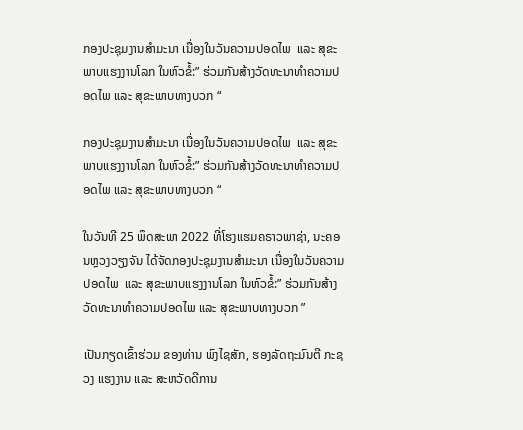ກອງປະຊຸມງານສຳມະນາ ເນື່ອງໃນວັນຄວາມປອດໄພ  ແລະ ສຸຂະພາບແຮງງານໂລກ ໃນຫົວຂໍ້:” ຮ່ວມກັນສ້າງວັດທະນາທຳຄວາມປອດໄພ ແລະ ສຸຂະພາບທາງບວກ “

ກອງປະຊຸມງານສຳມະນາ ເນື່ອງໃນວັນຄວາມປອດໄພ  ແລະ ສຸຂະພາບແຮງງານໂລກ ໃນຫົວຂໍ້:” ຮ່ວມກັນສ້າງວັດທະນາທຳຄວາມປອດໄພ ແລະ ສຸຂະພາບທາງບວກ “

ໃນວັນທີ 25 ພຶດສະພາ 2022 ທີ່ໂຮງແຮມຄຣາວພາຊ່າ, ນະຄອນຫຼວງວຽງຈັນ ໄດ້ຈັດກອງປະຊຸມງານສຳມະນາ ເນື່ອງໃນວັນຄວາມປອດໄພ  ແລະ ສຸຂະພາບແຮງງານໂລກ ໃນຫົວຂໍ້:” ຮ່ວມກັນສ້າງວັດທະນາທຳຄວາມປອດໄພ ແລະ ສຸຂະພາບທາງບວກ ”

ເປັນກຽດເຂົ້າຮ່ວມ ຂອງທ່ານ ພົງໄຊສັກ, ຮອງລັດຖະມົນຕີ ກະຊວງ ແຮງງານ ແລະ ສະຫວັດດີການ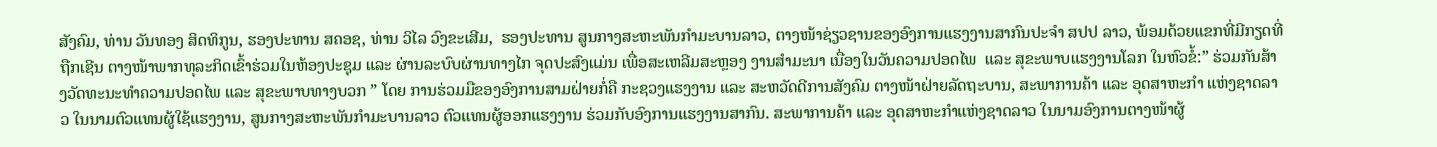ສັງຄົມ, ທ່ານ ວັນທອງ ສິດທິກູນ, ຮອງປະທານ ສຄອຊ, ທ່ານ ວິໄລ ວົງຂະເສີມ,  ຮອງປະທານ ສູນກາງສະຫະພັນກຳມະບານລາວ, ຕາງໜ້າຊ່ຽວຊານຂອງອົງການແຮງງານສາກົນປະຈຳ ສປປ ລາວ, ພ້ອມດ້ວຍແຂກທີ່ມີກຽດທີ່ຖືກເຊີນ ຕາງໜ້າພາກທຸລະກິດເຂົ້າຮ່ວມໃນຫ້ອງປະຊຸມ ແລະ ຜ່ານລະບົບຜ່ານທາງໄກ ຈຸດປະສົງແມ່ນ ເພື່ອສະເຫລີມສະຫຼອງ ງານສຳມະນາ ເນື່ອງໃນວັນຄວາມປອດໄພ  ແລະ ສຸຂະພາບແຮງງານໂລກ ໃນຫົວຂໍ້:” ຮ່ວມກັນສ້າງວັດທະນະທຳຄວາມປອດໄພ ແລະ ສຸຂະພາບທາງບວກ ” ໂດຍ ການຮ່ວມມືຂອງອົງການສາມຝ່າຍກໍ່ຄື ກະຊວງແຮງງານ ແລະ ສະຫວັດດີການສັງຄົມ ຕາງໜ້າຝ່າຍລັດຖະບານ, ສະພາການຄ້າ ແລະ ອຸດສາຫະກຳ ແຫ່ງຊາດລາວ ໃນນາມຕົວແທນຜູ້ໃຊ້ແຮງງານ, ສູນກາງສະຫະພັນກຳມະບານລາວ ຕົວແທນຜູ້ອອກແຮງງານ ຮ່ວມກັບອົງການແຮງງານສາກົນ. ສະພາການຄ້າ ແລະ ອຸດສາຫະກໍາແຫ່ງຊາດລາວ ໃນນາມອົງການຕາງໜ້າຜູ້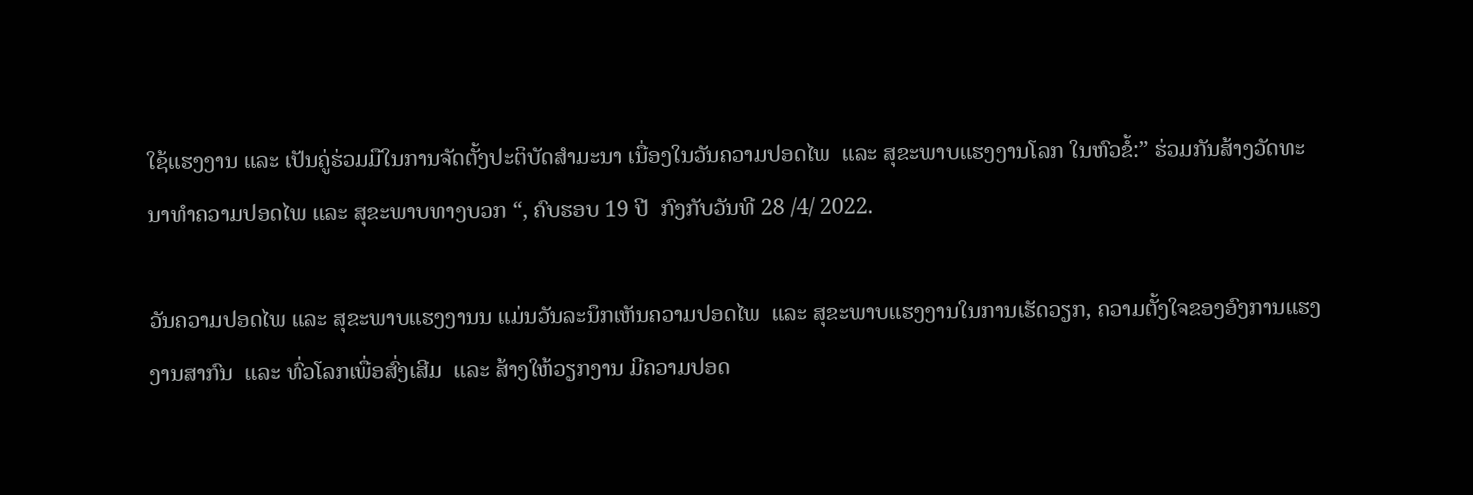ໃຊ້ແຮງງານ ແລະ ເປັນຄູ່ຮ່ວມມືໃນການຈັດຕັ້ງປະຕິບັດສຳມະນາ ເນື່ອງໃນວັນຄວາມປອດໄພ  ແລະ ສຸຂະພາບແຮງງານໂລກ ໃນຫົວຂໍ້:” ຮ່ວມກັນສ້າງວັດທະນາທຳຄວາມປອດໄພ ແລະ ສຸຂະພາບທາງບວກ “, ຄົບຮອບ 19 ປີ  ກົງກັບວັນທີ 28 /4/ 2022.

ວັນຄວາມປອດໄພ ແລະ ສຸຂະພາບແຮງງານນ ແມ່ນວັນລະນຶກເຫັນຄວາມປອດໄພ  ແລະ ສຸຂະພາບແຮງງານໃນການເຮັດວຽກ, ຄວາມຕັ້ງໃຈຂອງອົງການແຮງງານສາກົນ  ແລະ ທົ່ວໂລກເພື່ອສົ່ງເສີມ  ແລະ ສ້າງໃຫ້ວຽກງານ ມີຄວາມປອດ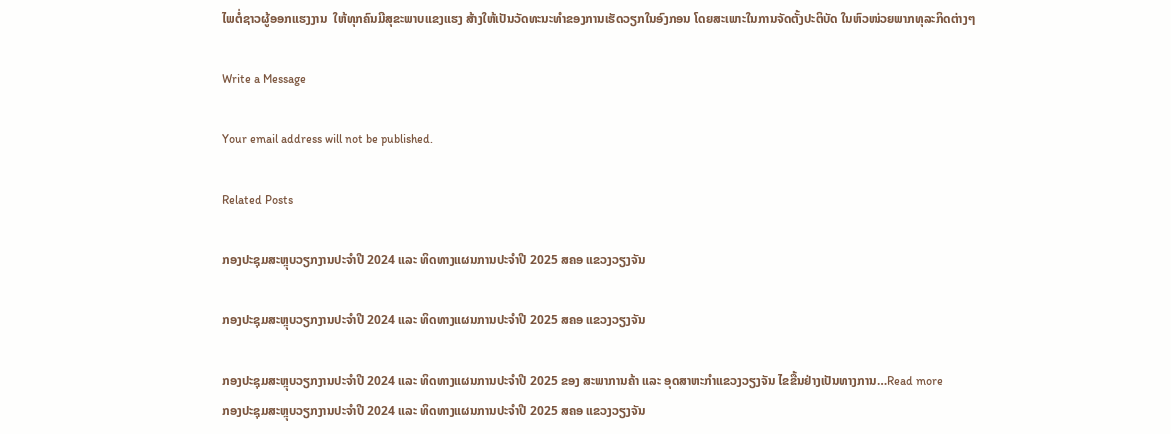ໄພຕໍ່ຊາວຜູ້ອອກແຮງງານ  ໃຫ້ທຸກຄົນມີສຸຂະພາບແຂງແຮງ ສ້າງໃຫ້ເປັນວັດທະນະທຳຂອງການເຮັດວຽກໃນອົງກອນ ໂດຍສະເພາະໃນການຈັດຕັ້ງປະຕິບັດ ໃນຫົວໜ່ວຍພາກທຸລະກິດຕ່າງໆ

Write a Message

Your email address will not be published.

Related Posts

ກອງປະຊຸມສະຫຼຸບວຽກງານປະຈຳປີ 2024 ແລະ ທິດທາງແຜນການປະຈຳປີ 2025 ສຄອ ແຂວງວຽງຈັນ

ກອງປະຊຸມສະຫຼຸບວຽກງານປະຈຳປີ 2024 ແລະ ທິດທາງແຜນການປະຈຳປີ 2025 ສຄອ ແຂວງວຽງຈັນ

ກອງປະຊຸມສະຫຼຸບວຽກງານປະຈຳປີ 2024 ແລະ ທິດທາງແຜນການປະຈຳປີ 2025 ຂອງ ສະພາການຄ້າ ແລະ ອຸດສາຫະກຳແຂວງວຽງຈັນ ໄຂຂື້ນຢ່າງເປັນທາງການ…Read more
ກອງປະຊຸມສະຫຼຸບວຽກງານປະຈຳປີ 2024 ແລະ ທິດທາງແຜນການປະຈຳປີ 2025 ສຄອ ແຂວງວຽງຈັນ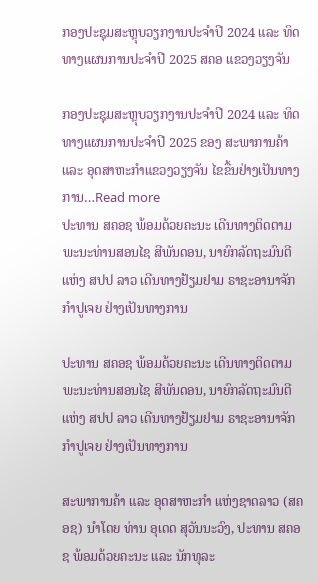ກອງປະຊຸມສະຫຼຸບວຽກງານປະຈຳປີ 2024 ແລະ ທິດທາງແຜນການປະຈຳປີ 2025 ສຄອ ແຂວງວຽງຈັນ

ກອງປະຊຸມສະຫຼຸບວຽກງານປະຈຳປີ 2024 ແລະ ທິດທາງແຜນການປະຈຳປີ 2025 ຂອງ ສະພາການຄ້າ ແລະ ອຸດສາຫະກຳແຂວງວຽງຈັນ ໄຂຂື້ນຢ່າງເປັນທາງການ…Read more
ປະທານ ສຄອຊ ພ້ອມດ້ວຍຄະນະ ເດີນທາງຕິດຕາມ ພະນະທ່ານສອນໄຊ ສີພັນດອນ, ນາຍົກລັດຖະມົນຕີ ແຫ່ງ ສປປ ລາວ ເດີນທາງຢ້ຽມຢາມ ຣາຊະອານາຈັກກຳປູເຈຍ ຢ່າງເປັນທາງການ

ປະທານ ສຄອຊ ພ້ອມດ້ວຍຄະນະ ເດີນທາງຕິດຕາມ ພະນະທ່ານສອນໄຊ ສີພັນດອນ, ນາຍົກລັດຖະມົນຕີ ແຫ່ງ ສປປ ລາວ ເດີນທາງຢ້ຽມຢາມ ຣາຊະອານາຈັກກຳປູເຈຍ ຢ່າງເປັນທາງການ

ສະພາການຄ້າ ແລະ ອຸດສາຫະກຳ ແຫ່ງຊາດລາວ (ສຄອຊ) ນຳໂດຍ ທ່ານ ອຸເດດ ສຸວັນນະວົງ, ປະທານ ສຄອຊ ພ້ອມດ້ວຍຄະນະ ແລະ ນັກທຸລະ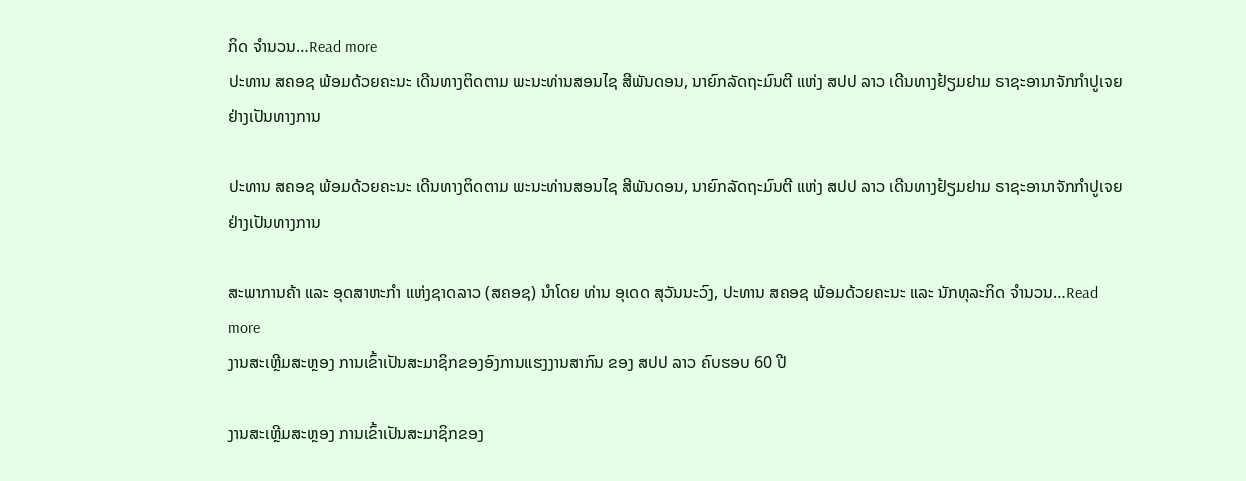ກິດ ຈຳນວນ…Read more
ປະທານ ສຄອຊ ພ້ອມດ້ວຍຄະນະ ເດີນທາງຕິດຕາມ ພະນະທ່ານສອນໄຊ ສີພັນດອນ, ນາຍົກລັດຖະມົນຕີ ແຫ່ງ ສປປ ລາວ ເດີນທາງຢ້ຽມຢາມ ຣາຊະອານາຈັກກຳປູເຈຍ ຢ່າງເປັນທາງການ

ປະທານ ສຄອຊ ພ້ອມດ້ວຍຄະນະ ເດີນທາງຕິດຕາມ ພະນະທ່ານສອນໄຊ ສີພັນດອນ, ນາຍົກລັດຖະມົນຕີ ແຫ່ງ ສປປ ລາວ ເດີນທາງຢ້ຽມຢາມ ຣາຊະອານາຈັກກຳປູເຈຍ ຢ່າງເປັນທາງການ

ສະພາການຄ້າ ແລະ ອຸດສາຫະກຳ ແຫ່ງຊາດລາວ (ສຄອຊ) ນຳໂດຍ ທ່ານ ອຸເດດ ສຸວັນນະວົງ, ປະທານ ສຄອຊ ພ້ອມດ້ວຍຄະນະ ແລະ ນັກທຸລະກິດ ຈຳນວນ…Read more
ງານສະເຫຼີມສະຫຼອງ ການເຂົ້າເປັນສະມາຊິກຂອງອົງການແຮງງານສາກົນ ຂອງ ສປປ ລາວ ຄົບຮອບ 60 ປີ

ງານສະເຫຼີມສະຫຼອງ ການເຂົ້າເປັນສະມາຊິກຂອງ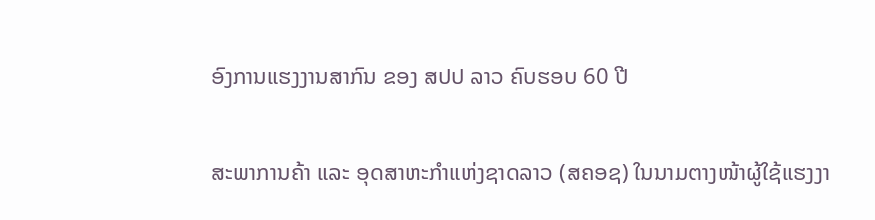ອົງການແຮງງານສາກົນ ຂອງ ສປປ ລາວ ຄົບຮອບ 60 ປີ

ສະພາການຄ້າ ແລະ ອຸດສາຫະກຳແຫ່ງຊາດລາວ (ສຄອຊ) ໃນນາມຕາງໜ້າຜູ້ໃຊ້ແຮງງາ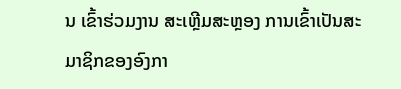ນ ເຂົ້າຮ່ວມງານ ສະເຫຼີມສະຫຼອງ ການເຂົ້າເປັນສະມາຊິກຂອງອົງກາ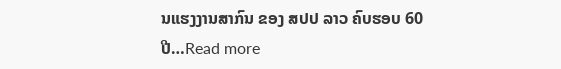ນແຮງງານສາກົນ ຂອງ ສປປ ລາວ ຄົບຮອບ 60 ປີ…Read more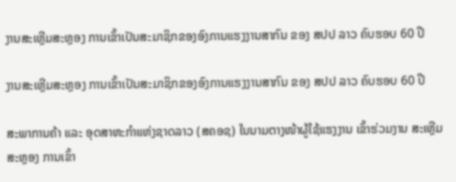ງານສະເຫຼີມສະຫຼອງ ການເຂົ້າເປັນສະມາຊິກຂອງອົງການແຮງງານສາກົນ ຂອງ ສປປ ລາວ ຄົບຮອບ 60 ປີ

ງານສະເຫຼີມສະຫຼອງ ການເຂົ້າເປັນສະມາຊິກຂອງອົງການແຮງງານສາກົນ ຂອງ ສປປ ລາວ ຄົບຮອບ 60 ປີ

ສະພາການຄ້າ ແລະ ອຸດສາຫະກຳແຫ່ງຊາດລາວ (ສຄອຊ) ໃນນາມຕາງໜ້າຜູ້ໃຊ້ແຮງງານ ເຂົ້າຮ່ວມງານ ສະເຫຼີມສະຫຼອງ ການເຂົ້າ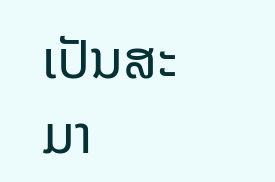ເປັນສະມາ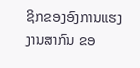ຊິກຂອງອົງການແຮງງານສາກົນ ຂອ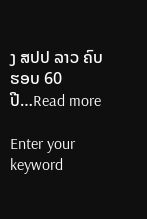ງ ສປປ ລາວ ຄົບຮອບ 60 ປີ…Read more

Enter your keyword